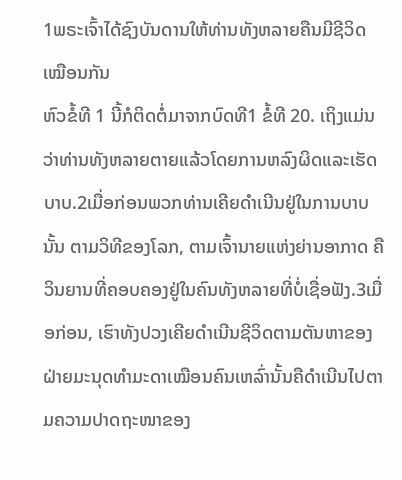1ພຣະເຈົ້າໄດ້ຊົງບັນດານໃຫ້ທ່ານທັງຫລາຍຄືນມີຊີວິດເໝືອນກັນ
ຫົວຂໍ້ທີ 1 ນີ້ກໍຕິດຕໍ່ມາຈາກບົດທີ1 ຂໍ້ທີ 20. ເຖິງແມ່ນວ່າທ່ານທັງຫລາຍຕາຍແລ້ວໂດຍການຫລົງຜິດແລະເຮັດບາບ.2ເມື່ອກ່ອນພວກທ່ານເຄີຍດຳເນີນຢູ່ໃນການບາບນັ້ນ ຕາມວິທີຂອງໂລກ, ຕາມເຈົ້ານາຍແຫ່ງຍ່ານອາກາດ ຄືວິນຍານທີ່ຄອບຄອງຢູ່ໃນຄົນທັງຫລາຍທີ່ບໍ່ເຊື່ອຟັງ.3ເມື່ອກ່ອນ, ເຮົາທັງປວງເຄີຍດຳເນີນຊີວິດຕາມຕັນຫາຂອງຝ່າຍມະນຸດທຳມະດາເໝືອນຄົນເຫລົ່ານັ້ນຄືດຳເນີນໄປຕາມຄວາມປາດຖະໜາຂອງ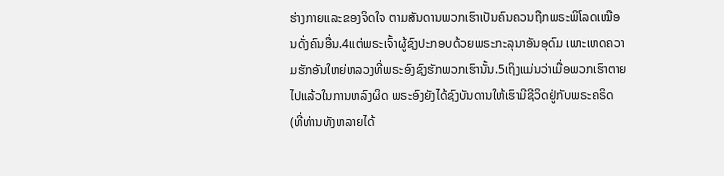ຮ່າງກາຍແລະຂອງຈິດໃຈ ຕາມສັນດານພວກເຮົາເປັນຄົນຄວນຖືກພຣະພິໂລດເໝືອນດັ່ງຄົນອື່ນ.4ແຕ່ພຣະເຈົ້າຜູ້ຊົງປະກອບດ້ວຍພຣະກະລຸນາອັນອຸດົມ ເພາະເຫດຄວາມຮັກອັນໃຫຍ່ຫລວງທີ່ພຣະອົງຊົງຮັກພວກເຮົານັ້ນ.5ເຖິງແມ່ນວ່າເມື່ອພວກເຮົາຕາຍໄປແລ້ວໃນການຫລົງຜິດ ພຣະອົງຍັງໄດ້ຊົງບັນດານໃຫ້ເຮົາມີຊີວິດຢູ່ກັບພຣະຄຣິດ (ທີ່ທ່ານທັງຫລາຍໄດ້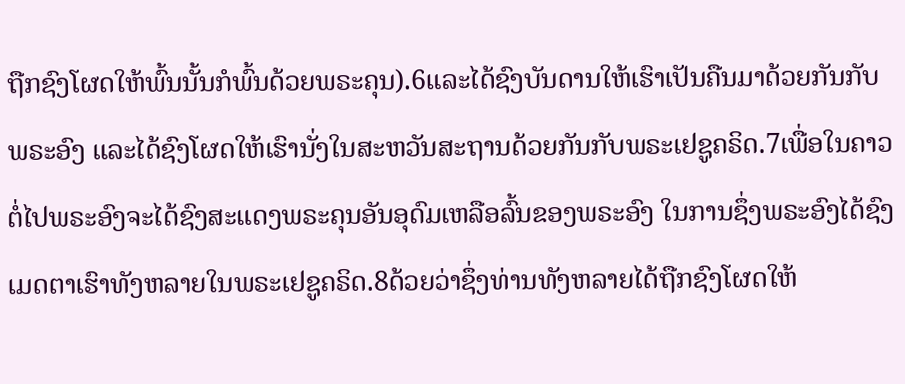ຖືກຊົງໂຜດໃຫ້ພົ້ນນັ້ນກໍພົ້ນດ້ວຍພຣະຄຸນ).6ແລະໄດ້ຊົງບັນດານໃຫ້ເຮົາເປັນຄືນມາດ້ວຍກັນກັບພຣະອົງ ແລະໄດ້ຊົງໂຜດໃຫ້ເຮົານັ່ງໃນສະຫວັນສະຖານດ້ວຍກັນກັບພຣະເຢຊູຄຣິດ.7ເພື່ອໃນຄາວຕໍ່ໄປພຣະອົງຈະໄດ້ຊົງສະແດງພຣະຄຸນອັນອຸດົມເຫລືອລົ້ນຂອງພຣະອົງ ໃນການຊຶ່ງພຣະອົງໄດ້ຊົງເມດຕາເຮົາທັງຫລາຍໃນພຣະເຢຊູຄຣິດ.8ດ້ວຍວ່າຊຶ່ງທ່ານທັງຫລາຍໄດ້ຖືກຊົງໂຜດໃຫ້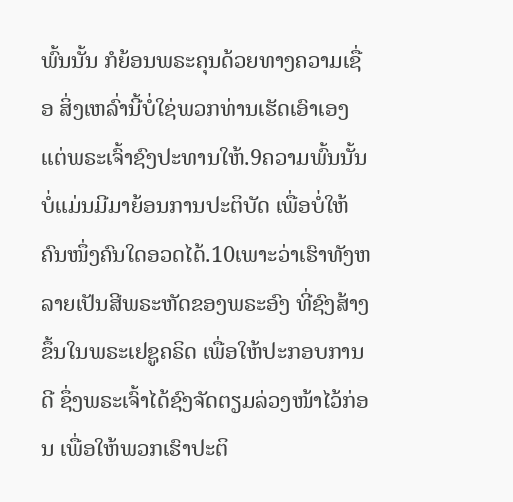ພົ້ນນັ້ນ ກໍຍ້ອນພຣະຄຸນດ້ວຍທາງຄວາມເຊື່ອ ສິ່ງເຫລົ່ານີ້ບໍ່ໃຊ່ພວກທ່ານເຮັດເອົາເອງ ແຕ່ພຣະເຈົ້າຊົງປະທານໃຫ້.9ຄວາມພົ້ນນັ້ນບໍ່ແມ່ນມີມາຍ້ອນການປະຕິບັດ ເພື່ອບໍ່ໃຫ້ຄົນໜຶ່ງຄົນໃດອວດໄດ້.10ເພາະວ່າເຮົາທັງຫລາຍເປັນສີພຣະຫັດຂອງພຣະອົງ ທີ່ຊົງສ້າງຂຶ້ນໃນພຣະເຢຊູຄຣິດ ເພື່ອໃຫ້ປະກອບການດີ ຊຶ່ງພຣະເຈົ້າໄດ້ຊົງຈັດຕຽມລ່ວງໜ້າໄວ້ກ່ອນ ເພື່ອໃຫ້ພວກເຮົາປະຕິ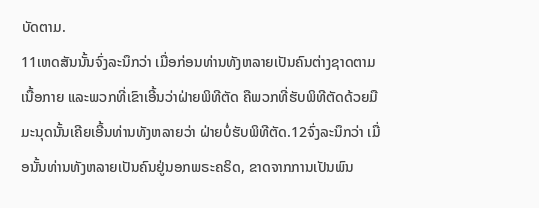ບັດຕາມ.
11ເຫດສັນນັ້ນຈົ່ງລະນຶກວ່າ ເມື່ອກ່ອນທ່ານທັງຫລາຍເປັນຄົນຕ່າງຊາດຕາມເນື້ອກາຍ ແລະພວກທີ່ເຂົາເອີ້ນວ່າຝ່າຍພິທີຕັດ ຄືພວກທີ່ຮັບພິທີຕັດດ້ວຍມືມະນຸດນັ້ນເຄີຍເອີ້ນທ່ານທັງຫລາຍວ່າ ຝ່າຍບໍ່ຮັບພິທີຕັດ.12ຈົ່ງລະນຶກວ່າ ເມື່ອນັ້ນທ່ານທັງຫລາຍເປັນຄົນຢູ່ນອກພຣະຄຣິດ, ຂາດຈາກການເປັນພົນ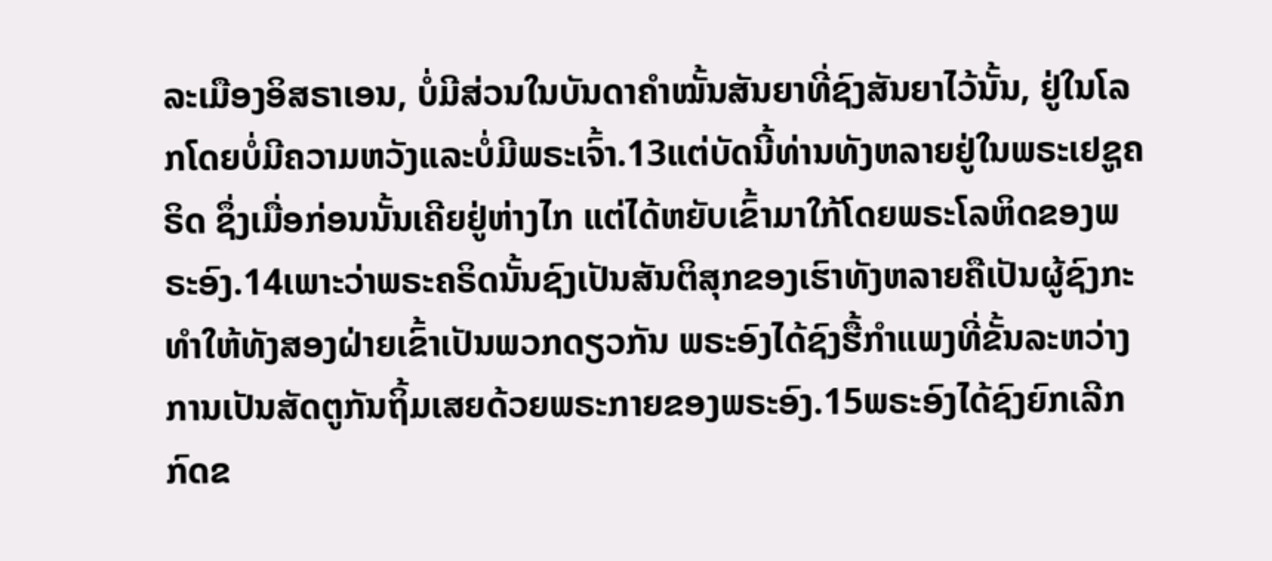ລະເມືອງອິສຣາເອນ, ບໍ່ມີສ່ວນໃນບັນດາຄຳໝັ້ນສັນຍາທີ່ຊົງສັນຍາໄວ້ນັ້ນ, ຢູ່ໃນໂລກໂດຍບໍ່ມີຄວາມຫວັງແລະບໍ່ມີພຣະເຈົ້າ.13ແຕ່ບັດນີ້ທ່ານທັງຫລາຍຢູ່ໃນພຣະເຢຊູຄຣິດ ຊຶ່ງເມື່ອກ່ອນນັ້ນເຄີຍຢູ່ຫ່າງໄກ ແຕ່ໄດ້ຫຍັບເຂົ້າມາໃກ້ໂດຍພຣະໂລຫິດຂອງພຣະອົງ.14ເພາະວ່າພຣະຄຣິດນັ້ນຊົງເປັນສັນຕິສຸກຂອງເຮົາທັງຫລາຍຄືເປັນຜູ້ຊົງກະທຳໃຫ້ທັງສອງຝ່າຍເຂົ້າເປັນພວກດຽວກັນ ພຣະອົງໄດ້ຊົງຮື້ກຳແພງທີ່ຂັ້ນລະຫວ່າງການເປັນສັດຕູກັນຖິ້ມເສຍດ້ວຍພຣະກາຍຂອງພຣະອົງ.15ພຣະອົງໄດ້ຊົງຍົກເລີກກົດຂ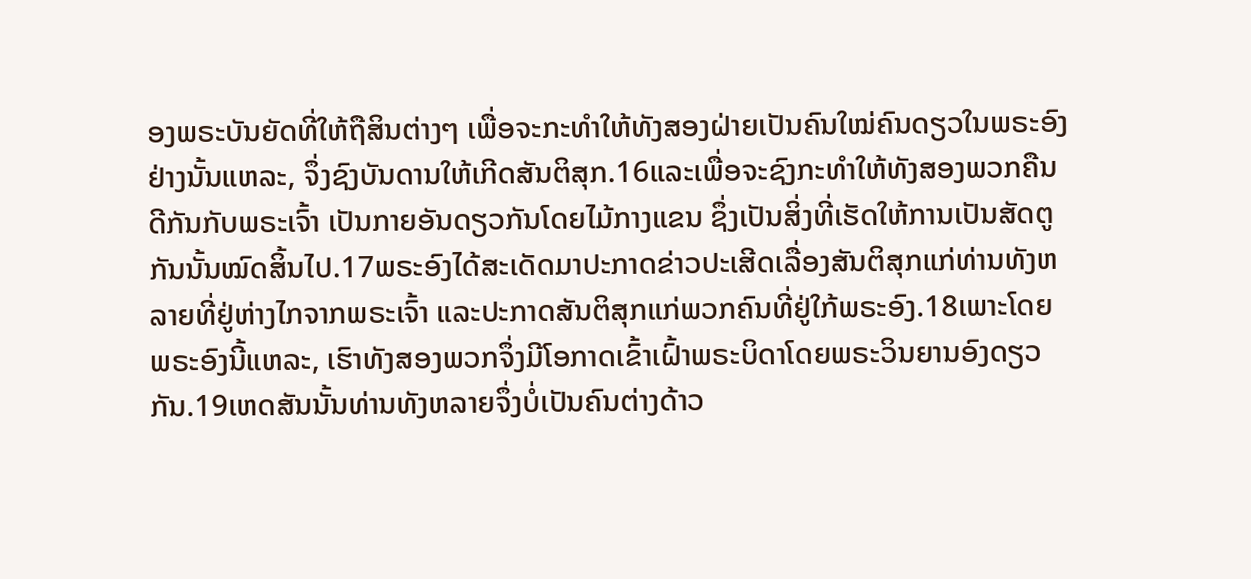ອງພຣະບັນຍັດທີ່ໃຫ້ຖືສິນຕ່າງໆ ເພື່ອຈະກະທຳໃຫ້ທັງສອງຝ່າຍເປັນຄົນໃໝ່ຄົນດຽວໃນພຣະອົງ ຢ່າງນັ້ນແຫລະ, ຈຶ່ງຊົງບັນດານໃຫ້ເກີດສັນຕິສຸກ.16ແລະເພື່ອຈະຊົງກະທຳໃຫ້ທັງສອງພວກຄືນດີກັນກັບພຣະເຈົ້າ ເປັນກາຍອັນດຽວກັນໂດຍໄມ້ກາງແຂນ ຊຶ່ງເປັນສິ່ງທີ່ເຮັດໃຫ້ການເປັນສັດຕູກັນນັ້ນໝົດສິ້ນໄປ.17ພຣະອົງໄດ້ສະເດັດມາປະກາດຂ່າວປະເສີດເລື່ອງສັນຕິສຸກແກ່ທ່ານທັງຫລາຍທີ່ຢູ່ຫ່າງໄກຈາກພຣະເຈົ້າ ແລະປະກາດສັນຕິສຸກແກ່ພວກຄົນທີ່ຢູ່ໃກ້ພຣະອົງ.18ເພາະໂດຍພຣະອົງນີ້ແຫລະ, ເຮົາທັງສອງພວກຈຶ່ງມີໂອກາດເຂົ້າເຝົ້າພຣະບິດາໂດຍພຣະວິນຍານອົງດຽວກັນ.19ເຫດສັນນັ້ນທ່ານທັງຫລາຍຈຶ່ງບໍ່ເປັນຄົນຕ່າງດ້າວ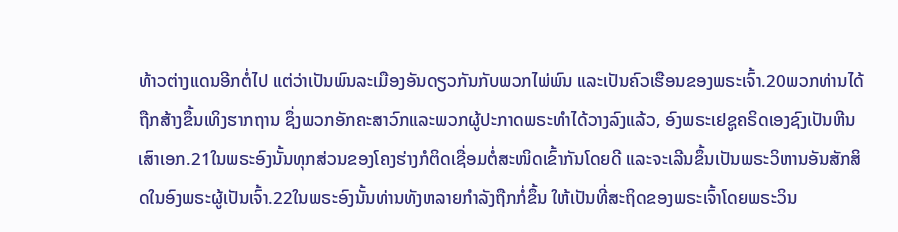ທ້າວຕ່າງແດນອີກຕໍ່ໄປ ແຕ່ວ່າເປັນພົນລະເມືອງອັນດຽວກັນກັບພວກໄພ່ພົນ ແລະເປັນຄົວເຮືອນຂອງພຣະເຈົ້າ.20ພວກທ່ານໄດ້ຖືກສ້າງຂຶ້ນເທິງຮາກຖານ ຊຶ່ງພວກອັກຄະສາວົກແລະພວກຜູ້ປະກາດພຣະທຳໄດ້ວາງລົງແລ້ວ, ອົງພຣະເຢຊູຄຣິດເອງຊົງເປັນຫີນເສົາເອກ.21ໃນພຣະອົງນັ້ນທຸກສ່ວນຂອງໂຄງຮ່າງກໍຕິດເຊື່ອມຕໍ່ສະໜິດເຂົ້າກັນໂດຍດີ ແລະຈະເລີນຂຶ້ນເປັນພຣະວິຫານອັນສັກສິດໃນອົງພຣະຜູ້ເປັນເຈົ້າ.22ໃນພຣະອົງນັ້ນທ່ານທັງຫລາຍກຳລັງຖືກກໍ່ຂຶ້ນ ໃຫ້ເປັນທີ່ສະຖິດຂອງພຣະເຈົ້າໂດຍພຣະວິນ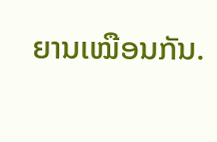ຍານເໝືອນກັນ.